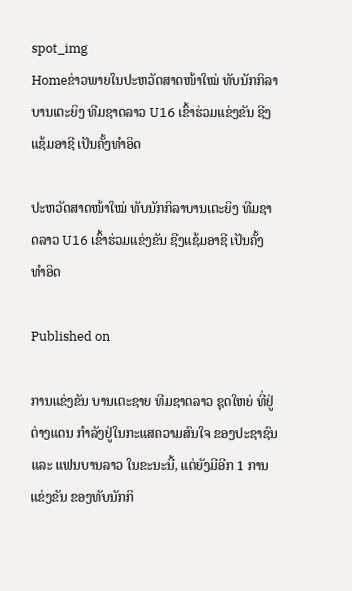spot_img
Homeຂ່າວພາຍໃນປະຫວັດສາດໜ້າໃໝ່ ທັບນັກກິລາບານເຕະຍິງ ທີມຊາດລາວ U16 ເຂົ້າຮ່ວມແຂ່ງຂັນ ຊີງແຊ້ມອາຊີ ເປັນຄັ້ງທຳອິດ

ປະຫວັດສາດໜ້າໃໝ່ ທັບນັກກິລາບານເຕະຍິງ ທີມຊາດລາວ U16 ເຂົ້າຮ່ວມແຂ່ງຂັນ ຊີງແຊ້ມອາຊີ ເປັນຄັ້ງທຳອິດ

Published on

ການແຂ່ງຂັນ ບານເຕະຊາຍ ທີມຊາດລາວ ຊຸດໃຫຍ່ ທີ່ຢູ່ຕ່າງແດນ ກຳລັງຢູ່ໃນກະແສຄວາມສົນໃຈ ຂອງປະຊາຊົນ ແລະ ແຟນບານລາວ ໃນຂະນະນີ້, ແຕ່ຍັງມີອີກ 1 ການແຂ່ງຂັນ ຂອງທັບນັກກິ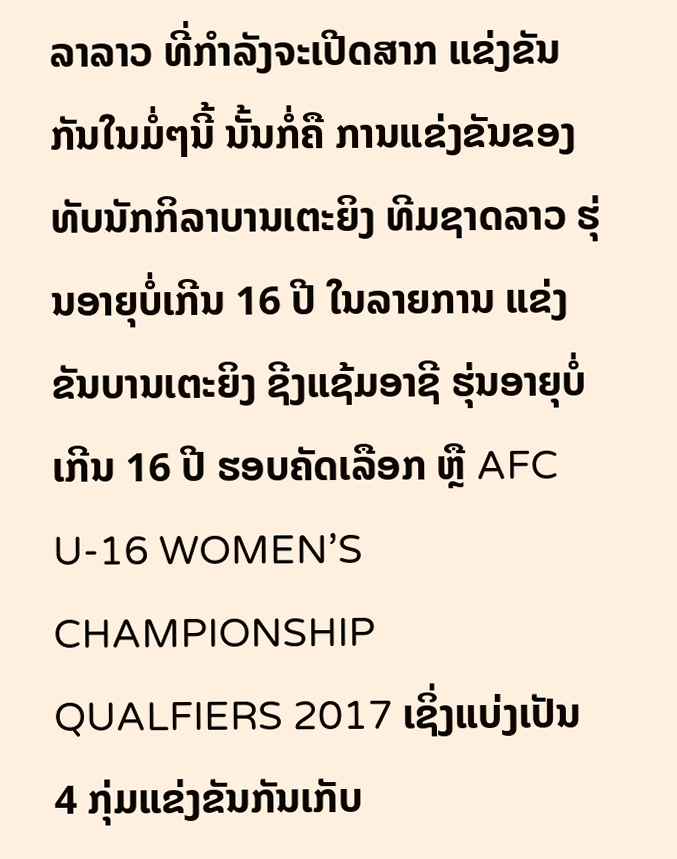ລາລາວ ທີ່ກຳລັງຈະເປີດສາກ ແຂ່ງຂັນກັນໃນມໍ່ໆນີ້ ນັ້ນກໍ່ຄື ການແຂ່ງຂັນຂອງທັບນັກກິລາບານເຕະຍິງ ທີມຊາດລາວ ຮຸ່ນອາຍຸບໍ່ເກີນ 16 ປີ ໃນລາຍການ ແຂ່ງຂັນບານເຕະຍິງ ຊີງແຊ້ມອາຊີ ຮຸ່ນອາຍຸບໍ່ເກີນ 16 ປີ ຮອບຄັດເລືອກ ຫຼື AFC U-16 WOMEN’S CHAMPIONSHIP QUALFIERS 2017 ເຊິ່ງແບ່ງເປັນ 4 ກຸ່ມແຂ່ງຂັນກັນເກັບ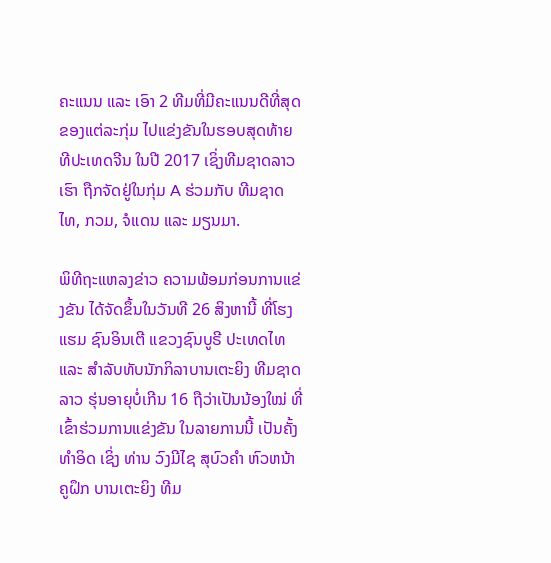ຄະແນນ ແລະ ເອົາ 2 ທີມທີ່ມີຄະແນນດີທີ່ສຸດ ຂອງແຕ່ລະກຸ່ມ ໄປແຂ່ງຂັນໃນຮອບສຸດທ້າຍ ທີປະເທດຈີນ ໃນປີ 2017 ເຊິ່ງທີມຊາດລາວເຮົາ ຖືກຈັດຢູ່ໃນກຸ່ມ A ຮ່ວມກັບ ທີມຊາດໄທ, ກວມ, ຈໍແດນ ແລະ ມຽນມາ.

ພິທີຖະແຫລງຂ່າວ ຄວາມພ້ອມກ່ອນການແຂ່ງຂັນ ໄດ້ຈັດຂຶ້ນໃນວັນທີ 26 ສິງຫານີ້ ທີ່ໂຮງແຮມ ຊົນອິນເຕີ ແຂວງຊົນບູຣີ ປະເທດໄທ ແລະ ສຳລັບທັບນັກກິລາບານເຕະຍິງ ທີມຊາດລາວ ຮຸ່ນອາຍຸບໍ່ເກີນ 16 ຖືວ່າເປັນນ້ອງໃໝ່ ທີ່ເຂົ້າຮ່ວມການແຂ່ງຂັນ ໃນລາຍການນີ້ ເປັນຄັ້ງທຳອິດ ເຊິ່ງ ທ່ານ ວົງມີໄຊ ສຸບົວຄຳ ຫົວຫນ້າຄູຝຶກ ບານເຕະຍິງ ທີມ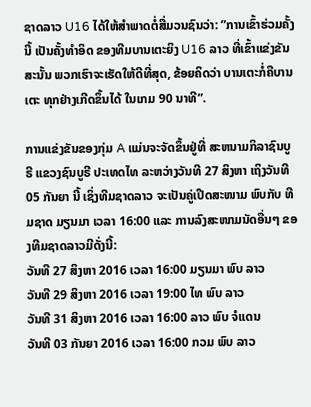ຊາດລາວ U16 ໄດ້ໃຫ້ສຳພາດຕໍ່ສື່ມວນຊົນວ່າ: ”ການເຂົ້າຮ່ວມຄັ້ງນີ້ ເປັນຄັ້ງທຳອິດ ຂອງທີມບານເຕະຍິງ U16 ລາວ ທີ່ເຂົ້າແຂ່ງຂັນ ສະນັ້ນ ພວກເຮົາຈະເຮັດໃຫ້ດີທີ່ສຸດ, ຂ້ອຍຄິດວ່າ ບານເຕະກໍ່ຄືບານເຕະ ທຸກຢ່າງເກີດຂຶ້ນໄດ້ ໃນເກມ 90 ນາທີ”.

ການແຂ່ງຂັນຂອງກຸ່ມ A ແມ່ນຈະຈັດຂຶ້ນຢູ່ທີ່ ສະຫນາມກິລາຊົນບູຣີ ແຂວງຊົນບູຣີ ປະເທດໄທ ລະຫວ່າງວັນທີ 27 ສິງຫາ ເຖິງວັນທີ 05 ກັນຍາ ນີ້ ເຊິ່ງທີມຊາດລາວ ຈະເປັນຄູ່ເປີດສະໜາມ ພົບກັບ ທີມຊາດ ມຽນມາ ເວລາ 16:00 ແລະ ການລົງສະໜາມນັດອື່ນໆ ຂອງທີມຊາດລາວມີດັ່ງນີ້:
ວັນທີ 27 ສິງຫາ 2016 ເວລາ 16:00 ມຽນມາ ພົບ ລາວ
ວັນທີ 29 ສິງຫາ 2016 ເວລາ 19:00 ໄທ ພົບ ລາວ
ວັນທີ 31 ສິງຫາ 2016 ເວລາ 16:00 ລາວ ພົບ ຈໍແດນ
ວັນທີ 03 ກັນຍາ 2016 ເວລາ 16:00 ກວມ ພົບ ລາວ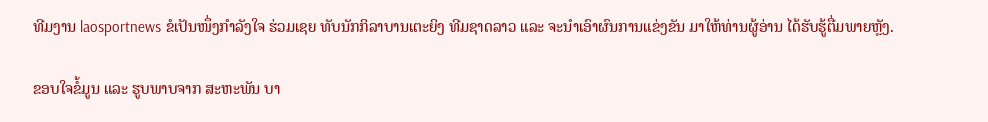ທີມງານ laosportnews ຂໍເປັນໜຶ່ງກຳລັງໃຈ ຮ່ວມເຊຍ ທັບນັກກິລາບານເຕະຍິງ ທີມຊາດລາວ ແລະ ຈະນຳເອົາຜົນການແຂ່ງຂັນ ມາໃຫ້ທ່ານຜູ້ອ່ານ ໄດ້ຮັບຮູ້ຕື່ມພາຍຫຼັງ.

ຂອບໃຈຂໍ້ມູນ ແລະ ຮູບພາບຈາກ ສະຫະພັນ ບາ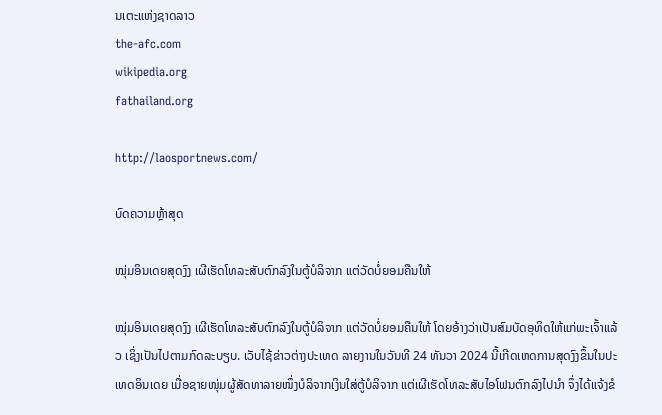ນເຕະແຫ່ງຊາດລາວ
the-afc.com
wikipedia.org
fathailand.org

http://laosportnews.com/

ບົດຄວາມຫຼ້າສຸດ

ໝຸ່ມອິນເດຍສຸດງົງ ເຜີເຮັດໂທລະສັບຕົກລົງໃນຕູ້ບໍລິຈາກ ແຕ່ວັດບໍ່ຍອມຄືນໃຫ້

ໝຸ່ມອິນເດຍສຸດງົງ ເຜີເຮັດໂທລະສັບຕົກລົງໃນຕູ້ບໍລິຈາກ ແຕ່ວັດບໍ່ຍອມຄືນໃຫ້ ໂດຍອ້າງວ່າເປັນສົມບັດອຸທິດໃຫ້ແກ່ພະເຈົ້າແລ້ວ ເຊິ່ງເປັນໄປຕາມກົດລະບຽບ. ເວັບໄຊ້ຂ່າວຕ່າງປະເທດ ລາຍງານໃນວັນທີ 24 ທັນວາ 2024 ນີ້ເກີດເຫດການສຸດງົງຂຶ້ນໃນປະເທດອິນເດຍ ເມື່ອຊາຍໜຸ່ມຜູ້ສັດທາລາຍໜຶ່ງບໍລິຈາກເງິນໃສ່ຕູ້ບໍລິຈາກ ແຕ່ເຜີເຮັດໂທລະສັບໄອໂຟນຕົກລົງໄປນຳ ຈຶ່ງໄດ້ແຈ້ງຂໍ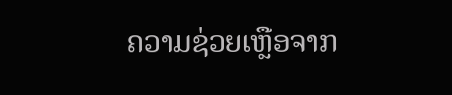ຄວາມຊ່ວຍເຫຼືອຈາກ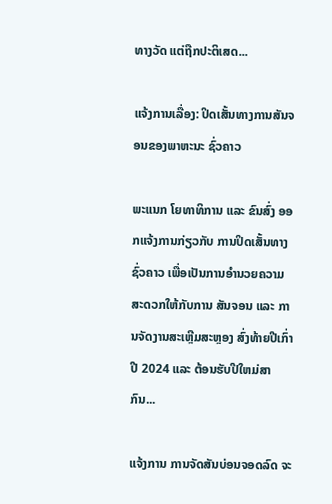ທາງວັດ ແຕ່ຖືກປະຕິເສດ...

ແຈ້ງການເລື່ອງ: ປິດເສັ້ນທາງການສັນຈອນຂອງພາຫະນະ ຊົ່ວຄາວ

ພະແນກ ໂຍທາທິການ ແລະ ຂົນສົ່ງ ອອກແຈ້ງການກ່ຽວກັບ ການປິດເສັ້ນທາງຊົ່ວຄາວ ເພື່ອເປັນການອໍານວຍຄວາມສະດວກໃຫ້ກັບການ ສັນຈອນ ແລະ ການຈັດງານສະເຫຼີມສະຫຼອງ ສົ່ງທ້າຍປີເກົ່າ ປີ 2024 ແລະ ຕ້ອນຮັບປີໃຫມ່ສາກົນ...

ແຈ້ງການ ການຈັດສັນບ່ອນຈອດລົດ ຈະ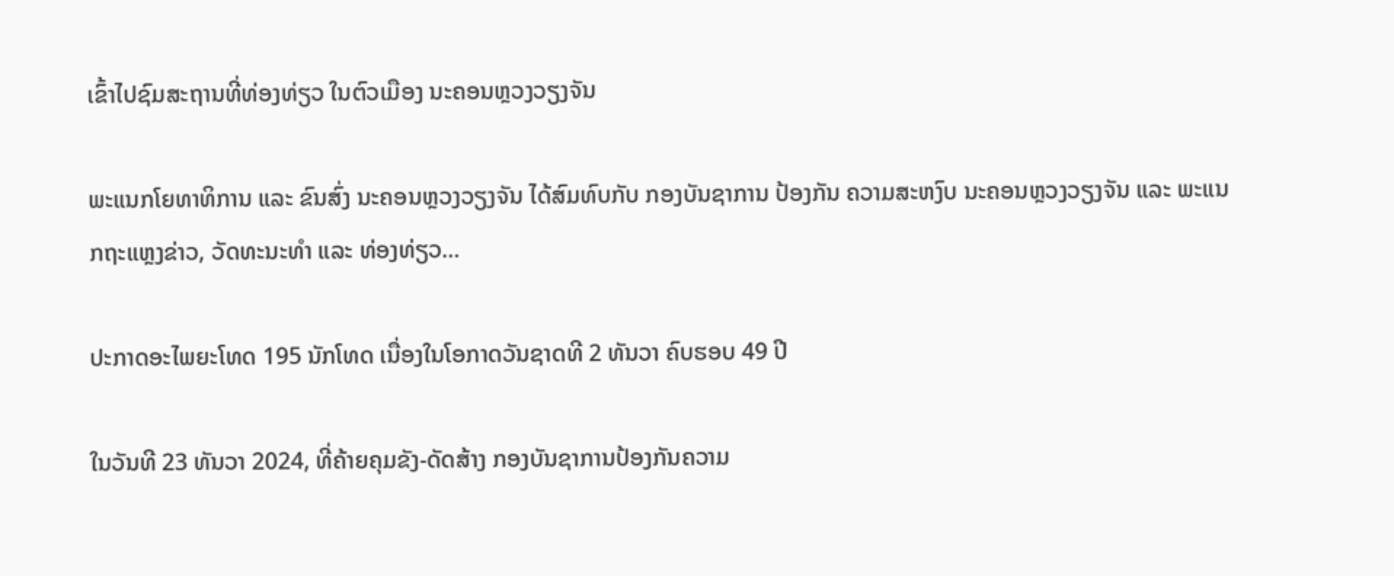ເຂົ້າໄປຊົມສະຖານທີ່ທ່ອງທ່ຽວ ໃນຕົວເມືອງ ນະຄອນຫຼວງວຽງຈັນ

ພະແນກໂຍທາທິການ ແລະ ຂົນສົ່ງ ນະຄອນຫຼວງວຽງຈັນ ໄດ້ສົມທົບກັບ ກອງບັນຊາການ ປ້ອງກັນ ຄວາມສະຫງົບ ນະຄອນຫຼວງວຽງຈັນ ແລະ ພະແນກຖະແຫຼງຂ່າວ, ວັດທະນະທຳ ແລະ ທ່ອງທ່ຽວ...

ປະກາດອະໄພຍະໂທດ 195 ນັກໂທດ ເນື່ອງໃນໂອກາດວັນຊາດທີ 2 ທັນວາ ຄົບຮອບ 49 ປີ

ໃນວັນທີ 23 ທັນວາ 2024, ທີ່ຄ້າຍຄຸມຂັງ-ດັດສ້າງ ກອງບັນຊາການປ້ອງກັນຄວາມ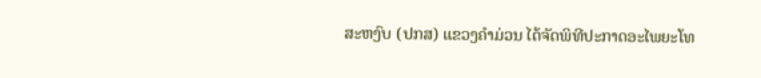ສະຫງົບ (ປກສ) ແຂວງຄໍາມ່ວນ ໄດ້ຈັດພິທີປະກາດອະໄພຍະໂທ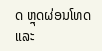ດ ຫຼຸດຜ່ອນໂທດ ແລະ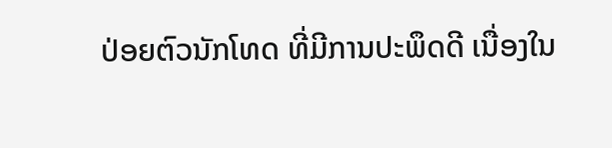ປ່ອຍຕົວນັກໂທດ ທີ່ມີການປະພຶດດີ ເນື່ອງໃນ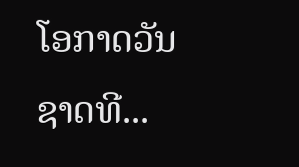ໂອກາດວັນຊາດທີ...